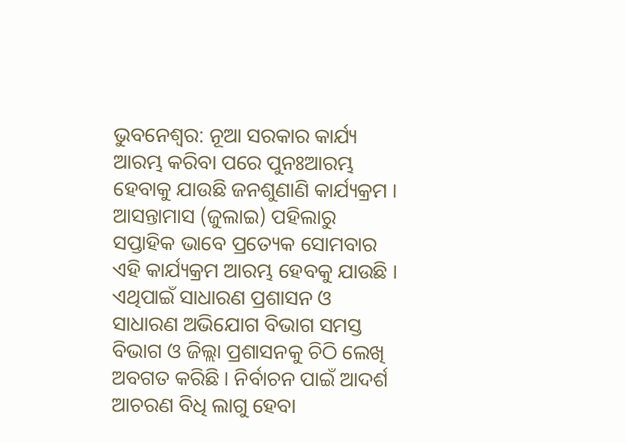ଭୁବନେଶ୍ବର: ନୂଆ ସରକାର କାର୍ଯ୍ୟ ଆରମ୍ଭ କରିବା ପରେ ପୁନଃଆରମ୍ଭ ହେବାକୁ ଯାଉଛି ଜନଶୁଣାଣି କାର୍ଯ୍ୟକ୍ରମ । ଆସନ୍ତାମାସ (ଜୁଲାଇ) ପହିଲାରୁ ସପ୍ତାହିକ ଭାବେ ପ୍ରତ୍ୟେକ ସୋମବାର ଏହି କାର୍ଯ୍ୟକ୍ରମ ଆରମ୍ଭ ହେବକୁ ଯାଉଛି । ଏଥିପାଇଁ ସାଧାରଣ ପ୍ରଶାସନ ଓ ସାଧାରଣ ଅଭିଯୋଗ ବିଭାଗ ସମସ୍ତ ବିଭାଗ ଓ ଜିଲ୍ଲା ପ୍ରଶାସନକୁ ଚିଠି ଲେଖି ଅବଗତ କରିଛି । ନିର୍ବାଚନ ପାଇଁ ଆଦର୍ଶ ଆଚରଣ ବିଧି ଲାଗୁ ହେବା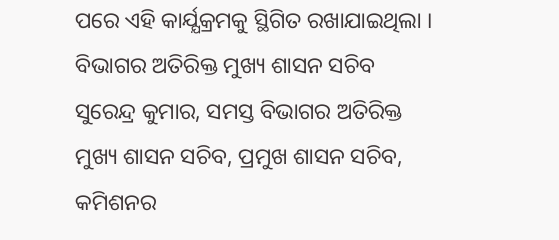ପରେ ଏହି କାର୍ଯ୍ଯକ୍ରମକୁ ସ୍ଥିଗିତ ରଖାଯାଇଥିଲା ।
ବିଭାଗର ଅତିରିକ୍ତ ମୁଖ୍ୟ ଶାସନ ସଚିବ ସୁରେନ୍ଦ୍ର କୁମାର, ସମସ୍ତ ବିଭାଗର ଅତିରିକ୍ତ ମୁଖ୍ୟ ଶାସନ ସଚିବ, ପ୍ରମୁଖ ଶାସନ ସଚିବ, କମିଶନର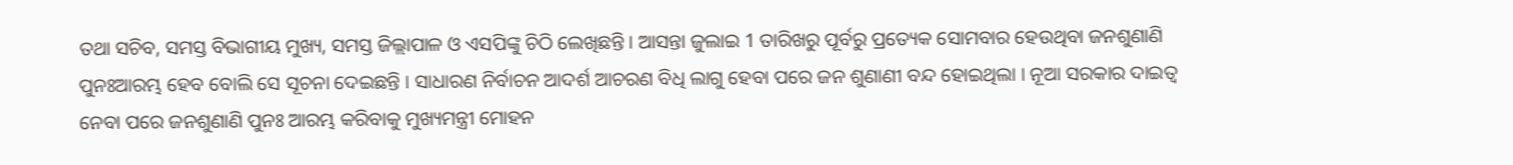ତଥା ସଚିବ, ସମସ୍ତ ବିଭାଗୀୟ ମୁଖ୍ୟ, ସମସ୍ତ ଜିଲ୍ଲାପାଳ ଓ ଏସପିଙ୍କୁ ଚିଠି ଲେଖିଛନ୍ତି । ଆସନ୍ତା ଜୁଲାଇ 1 ତାରିଖରୁ ପୂର୍ବରୁ ପ୍ରତ୍ୟେକ ସୋମବାର ହେଉଥିବା ଜନଶୁଣାଣି ପୁନଃଆରମ୍ଭ ହେବ ବୋଲି ସେ ସୂଚନା ଦେଇଛନ୍ତି । ସାଧାରଣ ନିର୍ବାଚନ ଆଦର୍ଶ ଆଚରଣ ବିଧି ଲାଗୁ ହେବା ପରେ ଜନ ଶୁଣାଣୀ ବନ୍ଦ ହୋଇଥିଲା । ନୂଆ ସରକାର ଦାଇତ୍ୱ ନେବା ପରେ ଜନଶୁଣାଣି ପୁନଃ ଆରମ୍ଭ କରିବାକୁ ମୁଖ୍ୟମନ୍ତ୍ରୀ ମୋହନ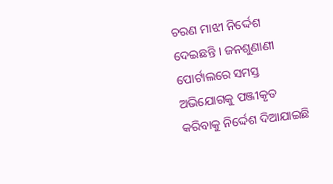ଚରଣ ମାଝୀ ନିର୍ଦ୍ଦେଶ ଦେଇଛନ୍ତି । ଜନଶୁଣାଣୀ ପୋର୍ଟାଲରେ ସମସ୍ତ ଅଭିଯୋଗକୁ ପଞ୍ଜୀକୃତ କରିବାକୁ ନିର୍ଦ୍ଦେଶ ଦିଆଯାଇଛି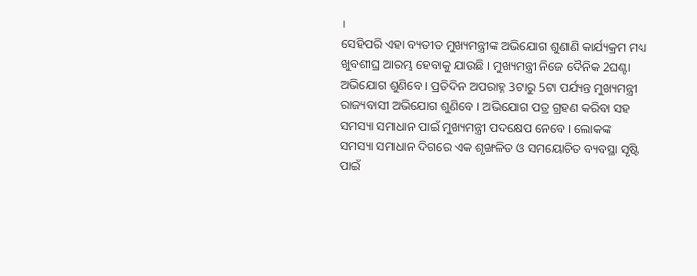।
ସେହିପରି ଏହା ବ୍ୟତୀତ ମୁଖ୍ୟମନ୍ତ୍ରୀଙ୍କ ଅଭିଯୋଗ ଶୁଣାଣି କାର୍ଯ୍ୟକ୍ରମ ମଧ୍ୟ ଖୁବଶୀଘ୍ର ଆରମ୍ଭ ହେବାକୁ ଯାଉଛି । ମୁଖ୍ୟମନ୍ତ୍ରୀ ନିଜେ ଦୈନିକ 2ଘଣ୍ଟା ଅଭିଯୋଗ ଶୁଣିବେ । ପ୍ରତିଦିନ ଅପରାହ୍ନ 3ଟାରୁ 5ଟା ପର୍ଯ୍ୟନ୍ତ ମୁଖ୍ୟମନ୍ତ୍ରୀ ରାଜ୍ୟବାସୀ ଅଭିଯୋଗ ଶୁଣିବେ । ଅଭିଯୋଗ ପତ୍ର ଗ୍ରହଣ କରିବା ସହ ସମସ୍ୟା ସମାଧାନ ପାଇଁ ମୁଖ୍ୟମନ୍ତ୍ରୀ ପଦକ୍ଷେପ ନେବେ । ଲୋକଙ୍କ ସମସ୍ୟା ସମାଧାନ ଦିଗରେ ଏକ ଶୃଙ୍ଖଳିତ ଓ ସମୟୋଚିତ ବ୍ୟବସ୍ଥା ସୃଷ୍ଟି ପାଇଁ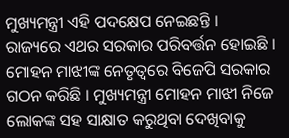ମୁଖ୍ୟମନ୍ତ୍ରୀ ଏହି ପଦକ୍ଷେପ ନେଇଛନ୍ତି ।
ରାଜ୍ୟରେ ଏଥର ସରକାର ପରିବର୍ତ୍ତନ ହୋଇଛି । ମୋହନ ମାଝୀଙ୍କ ନେତୃତ୍ବରେ ବିଜେପି ସରକାର ଗଠନ କରିଛି । ମୁଖ୍ୟମନ୍ତ୍ରୀ ମୋହନ ମାଝୀ ନିଜେ ଲୋକଙ୍କ ସହ ସାକ୍ଷାତ କରୁଥିବା ଦେଖିବାକୁ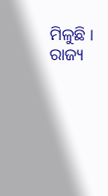ମିଳୁଛି । ରାଜ୍ୟ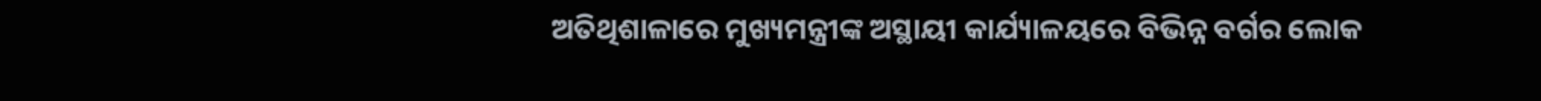ଅତିଥିଶାଳାରେ ମୁଖ୍ୟମନ୍ତ୍ରୀଙ୍କ ଅସ୍ଥାୟୀ କାର୍ଯ୍ୟାଳୟରେ ବିଭିନ୍ନ ବର୍ଗର ଲୋକ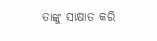ତାଙ୍କୁ ସାକ୍ଷାତ କରି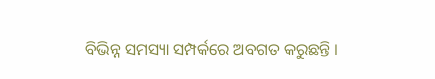ବିଭିନ୍ନ ସମସ୍ୟା ସମ୍ପର୍କରେ ଅବଗତ କରୁଛନ୍ତି ।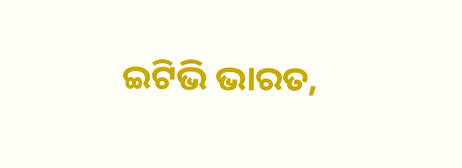ଇଟିଭି ଭାରତ,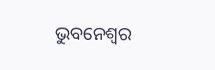ଭୁବନେଶ୍ବର